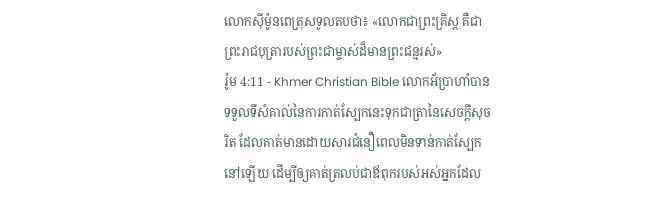លោកស៊ីម៉ូនពេត្រុសទូលតបថា៖ «លោកជាព្រះគ្រិស្ដ គឺជាព្រះរាជបុត្រារបស់ព្រះជាម្ចាស់ដ៏មានព្រះជន្មរស់»
រ៉ូម 4:11 - Khmer Christian Bible លោកអ័ប្រាហាំបានទទួលទីសំគាល់នៃការកាត់ស្បែកនេះទុកជាត្រានៃសេចក្ដីសុចរិត ដែលគាត់មានដោយសារជំនឿពេលមិនទាន់កាត់ស្បែកនៅឡើយ ដើម្បីឲ្យគាត់ត្រលប់ជាឪពុករបស់អស់អ្នកដែល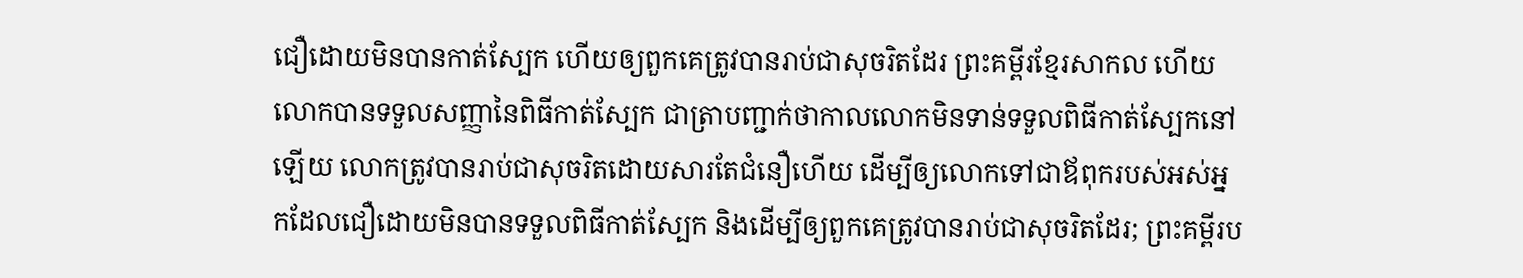ជឿដោយមិនបានកាត់ស្បែក ហើយឲ្យពួកគេត្រូវបានរាប់ជាសុចរិតដែរ ព្រះគម្ពីរខ្មែរសាកល ហើយលោកបានទទួលសញ្ញានៃពិធីកាត់ស្បែក ជាត្រាបញ្ជាក់ថាកាលលោកមិនទាន់ទទួលពិធីកាត់ស្បែកនៅឡើយ លោកត្រូវបានរាប់ជាសុចរិតដោយសារតែជំនឿហើយ ដើម្បីឲ្យលោកទៅជាឪពុករបស់អស់អ្នកដែលជឿដោយមិនបានទទួលពិធីកាត់ស្បែក និងដើម្បីឲ្យពួកគេត្រូវបានរាប់ជាសុចរិតដែរ; ព្រះគម្ពីរប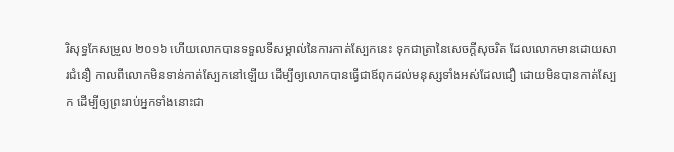រិសុទ្ធកែសម្រួល ២០១៦ ហើយលោកបានទទួលទីសម្គាល់នៃការកាត់ស្បែកនេះ ទុកជាត្រានៃសេចក្តីសុចរិត ដែលលោកមានដោយសារជំនឿ កាលពីលោកមិនទាន់កាត់ស្បែកនៅឡើយ ដើម្បីឲ្យលោកបានធ្វើជាឪពុកដល់មនុស្សទាំងអស់ដែលជឿ ដោយមិនបានកាត់ស្បែក ដើម្បីឲ្យព្រះរាប់អ្នកទាំងនោះជា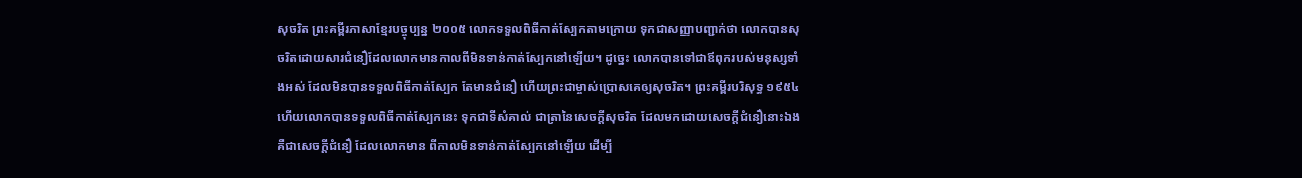សុចរិត ព្រះគម្ពីរភាសាខ្មែរបច្ចុប្បន្ន ២០០៥ លោកទទួលពិធីកាត់ស្បែកតាមក្រោយ ទុកជាសញ្ញាបញ្ជាក់ថា លោកបានសុចរិតដោយសារជំនឿដែលលោកមានកាលពីមិនទាន់កាត់ស្បែកនៅឡើយ។ ដូច្នេះ លោកបានទៅជាឪពុករបស់មនុស្សទាំងអស់ ដែលមិនបានទទួលពិធីកាត់ស្បែក តែមានជំនឿ ហើយព្រះជាម្ចាស់ប្រោសគេឲ្យសុចរិត។ ព្រះគម្ពីរបរិសុទ្ធ ១៩៥៤ ហើយលោកបានទទួលពិធីកាត់ស្បែកនេះ ទុកជាទីសំគាល់ ជាត្រានៃសេចក្ដីសុចរិត ដែលមកដោយសេចក្ដីជំនឿនោះឯង គឺជាសេចក្ដីជំនឿ ដែលលោកមាន ពីកាលមិនទាន់កាត់ស្បែកនៅឡើយ ដើម្បី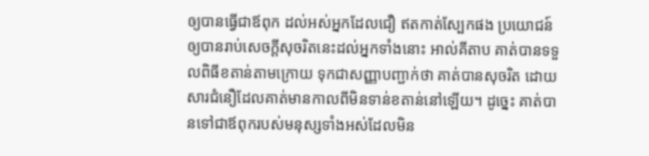ឲ្យបានធ្វើជាឪពុក ដល់អស់អ្នកដែលជឿ ឥតកាត់ស្បែកផង ប្រយោជន៍ឲ្យបានរាប់សេចក្ដីសុចរិតនេះដល់អ្នកទាំងនោះ អាល់គីតាប គាត់បានទទួលពិធីខតាន់តាមក្រោយ ទុកជាសញ្ញាបញ្ជាក់ថា គាត់បានសុចរិត ដោយសារជំនឿដែលគាត់មានកាលពីមិនទាន់ខតាន់នៅឡើយ។ ដូច្នេះ គាត់បានទៅជាឪពុករបស់មនុស្សទាំងអស់ដែលមិន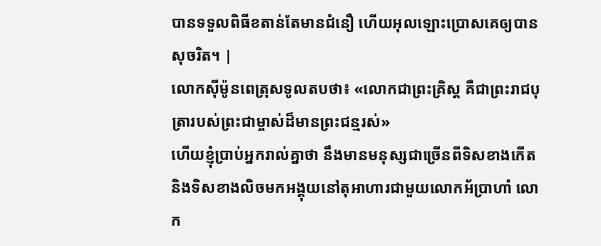បានទទួលពិធីខតាន់តែមានជំនឿ ហើយអុលឡោះប្រោសគេឲ្យបានសុចរិត។ |
លោកស៊ីម៉ូនពេត្រុសទូលតបថា៖ «លោកជាព្រះគ្រិស្ដ គឺជាព្រះរាជបុត្រារបស់ព្រះជាម្ចាស់ដ៏មានព្រះជន្មរស់»
ហើយខ្ញុំបា្រប់អ្នករាល់គ្នាថា នឹងមានមនុស្សជាច្រើនពីទិសខាងកើត និងទិសខាងលិចមកអង្គុយនៅតុអាហារជាមួយលោកអ័បា្រហាំ លោក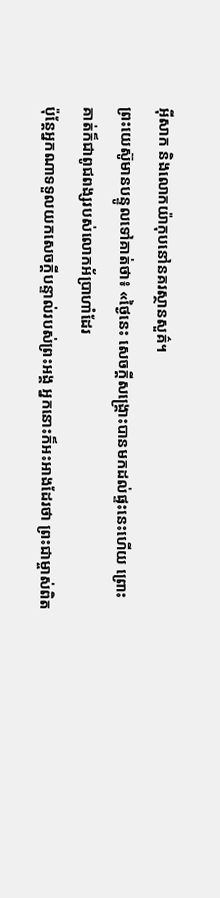អ៊ីសាក និងលោកយ៉ាកុបនៅនគរស្ថានសួគ៌។
ព្រះយេស៊ូមានបន្ទូលទៅគាត់ថា៖ «ថ្ងៃនេះ សេចក្ដីសង្គ្រោះបានមកដល់ផ្ទះនេះហើយ ព្រោះគាត់ក៏ជាពូជពង្សរបស់លោកអ័ប្រាហាំដែរ
ប៉ុន្ដែអ្នកណាទទួលយកសេចក្តីបន្ទាល់របស់ព្រះអង្គ អ្នកនោះក៏អះអាងដែរថា ព្រះជាម្ចាស់ពិត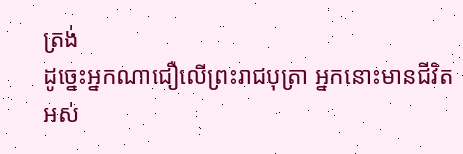ត្រង់
ដូច្នេះអ្នកណាជឿលើព្រះរាជបុត្រា អ្នកនោះមានជីវិតអស់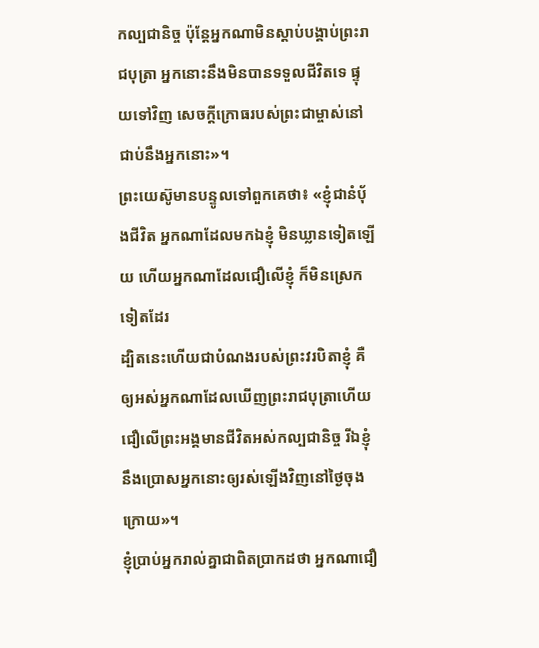កល្បជានិច្ច ប៉ុន្ដែអ្នកណាមិនស្ដាប់បង្គាប់ព្រះរាជបុត្រា អ្នកនោះនឹងមិនបានទទួលជីវិតទេ ផ្ទុយទៅវិញ សេចក្ដីក្រោធរបស់ព្រះជាម្ចាស់នៅជាប់នឹងអ្នកនោះ»។
ព្រះយេស៊ូមានបន្ទូលទៅពួកគេថា៖ «ខ្ញុំជានំប៉័ងជីវិត អ្នកណាដែលមកឯខ្ញុំ មិនឃ្លានទៀតឡើយ ហើយអ្នកណាដែលជឿលើខ្ញុំ ក៏មិនស្រេកទៀតដែរ
ដ្បិតនេះហើយជាបំណងរបស់ព្រះវរបិតាខ្ញុំ គឺឲ្យអស់អ្នកណាដែលឃើញព្រះរាជបុត្រាហើយជឿលើព្រះអង្គមានជីវិតអស់កល្បជានិច្ច រីឯខ្ញុំនឹងប្រោសអ្នកនោះឲ្យរស់ឡើងវិញនៅថ្ងៃចុងក្រោយ»។
ខ្ញុំប្រាប់អ្នករាល់គ្នាជាពិតប្រាកដថា អ្នកណាជឿ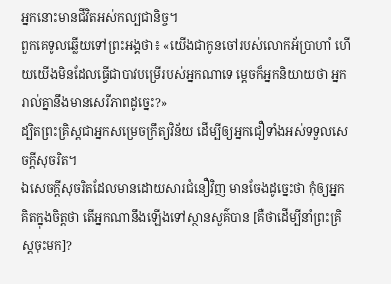អ្នកនោះមានជីវិតអស់កល្បជានិច្ច។
ពួកគេទូលឆ្លើយទៅព្រះអង្គថា៖ «យើងជាកូនចៅរបស់លោកអ័ប្រាហាំ ហើយយើងមិនដែលធ្វើជាបាវបម្រើរបស់អ្នកណាទេ ម្តេចក៏អ្នកនិយាយថា អ្នករាល់គ្នានឹងមានសេរីភាពដូច្នេះ?»
ដ្បិតព្រះគ្រិស្ដជាអ្នកសម្រេចក្រឹត្យវិន័យ ដើម្បីឲ្យអ្នកជឿទាំងអស់ទទួលសេចក្ដីសុចរិត។
ឯសេចក្ដីសុចរិតដែលមានដោយសារជំនឿវិញ មានចែងដូច្នេះថា កុំឲ្យអ្នកគិតក្នុងចិត្ដថា តើអ្នកណានឹងឡើងទៅស្ថានសួគ៌បាន [គឺថាដើម្បីនាំព្រះគ្រិស្ដចុះមក]?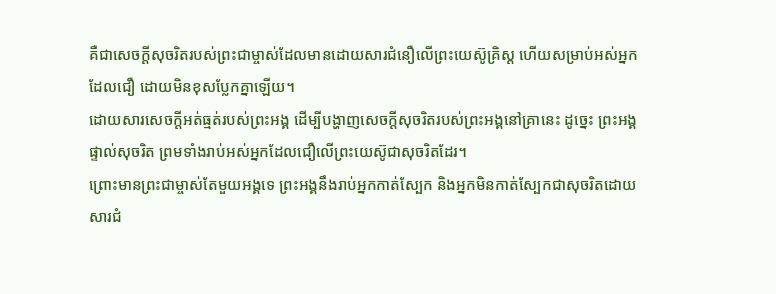គឺជាសេចក្ដីសុចរិតរបស់ព្រះជាម្ចាស់ដែលមានដោយសារជំនឿលើព្រះយេស៊ូគ្រិស្ដ ហើយសម្រាប់អស់អ្នកដែលជឿ ដោយមិនខុសប្លែកគ្នាឡើយ។
ដោយសារសេចក្ដីអត់ធ្មត់របស់ព្រះអង្គ ដើម្បីបង្ហាញសេចក្ដីសុចរិតរបស់ព្រះអង្គនៅគ្រានេះ ដូច្នេះ ព្រះអង្គផ្ទាល់សុចរិត ព្រមទាំងរាប់អស់អ្នកដែលជឿលើព្រះយេស៊ូជាសុចរិតដែរ។
ព្រោះមានព្រះជាម្ចាស់តែមួយអង្គទេ ព្រះអង្គនឹងរាប់អ្នកកាត់ស្បែក និងអ្នកមិនកាត់ស្បែកជាសុចរិតដោយសារជំ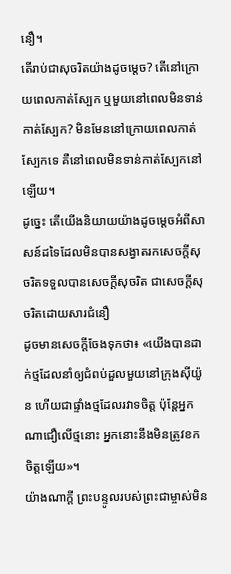នឿ។
តើរាប់ជាសុចរិតយ៉ាងដូចម្ដេច? តើនៅក្រោយពេលកាត់ស្បែក ឬមួយនៅពេលមិនទាន់កាត់ស្បែក? មិនមែននៅក្រោយពេលកាត់ស្បែកទេ គឺនៅពេលមិនទាន់កាត់ស្បែកនៅឡើយ។
ដូច្នេះ តើយើងនិយាយយ៉ាងដូចម្ដេចអំពីសាសន៍ដទៃដែលមិនបានសង្វាតរកសេចក្ដីសុចរិតទទួលបានសេចក្ដីសុចរិត ជាសេចក្ដីសុចរិតដោយសារជំនឿ
ដូចមានសេចក្ដីចែងទុកថា៖ «យើងបានដាក់ថ្មដែលនាំឲ្យជំពប់ដួលមួយនៅក្រុងស៊ីយ៉ូន ហើយជាផ្ទាំងថ្មដែលរវាទចិត្ដ ប៉ុន្ដែអ្នកណាជឿលើថ្មនោះ អ្នកនោះនឹងមិនត្រូវខកចិត្ដឡើយ»។
យ៉ាងណាក្ដី ព្រះបន្ទូលរបស់ព្រះជាម្ចាស់មិន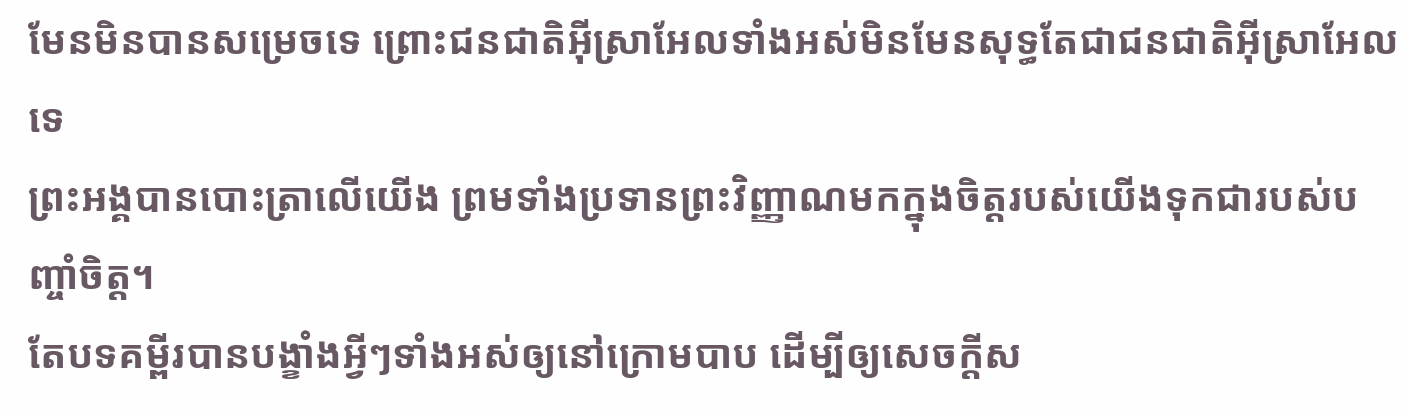មែនមិនបានសម្រេចទេ ព្រោះជនជាតិអ៊ីស្រាអែលទាំងអស់មិនមែនសុទ្ធតែជាជនជាតិអ៊ីស្រាអែលទេ
ព្រះអង្គបានបោះត្រាលើយើង ព្រមទាំងប្រទានព្រះវិញ្ញាណមកក្នុងចិត្ដរបស់យើងទុកជារបស់បញ្ចាំចិត្ដ។
តែបទគម្ពីរបានបង្ខាំងអ្វីៗទាំងអស់ឲ្យនៅក្រោមបាប ដើម្បីឲ្យសេចក្ដីស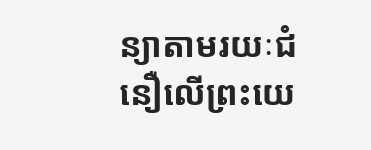ន្យាតាមរយៈជំនឿលើព្រះយេ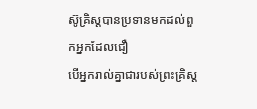ស៊ូគ្រិស្ដបានប្រទានមកដល់ពួកអ្នកដែលជឿ
បើអ្នករាល់គ្នាជារបស់ព្រះគ្រិស្ដ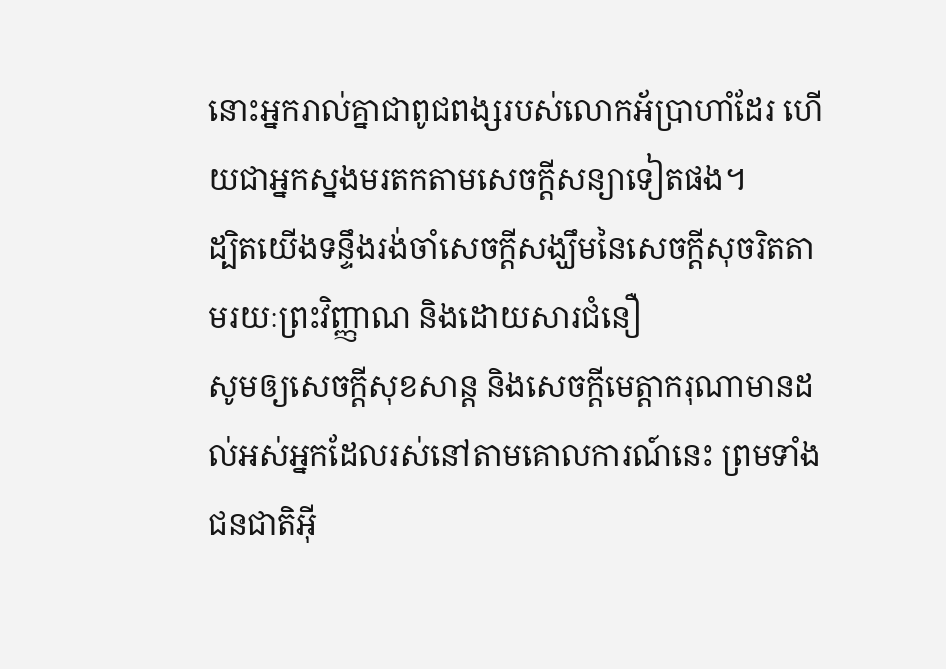នោះអ្នករាល់គ្នាជាពូជពង្សរបស់លោកអ័ប្រាហាំដែរ ហើយជាអ្នកស្នងមរតកតាមសេចក្ដីសន្យាទៀតផង។
ដ្បិតយើងទន្ទឹងរង់ចាំសេចក្ដីសង្ឃឹមនៃសេចក្ដីសុចរិតតាមរយៈព្រះវិញ្ញាណ និងដោយសារជំនឿ
សូមឲ្យសេចក្ដីសុខសាន្ត និងសេចក្ដីមេត្តាករុណាមានដល់អស់អ្នកដែលរស់នៅតាមគោលការណ៍នេះ ព្រមទាំងជនជាតិអ៊ី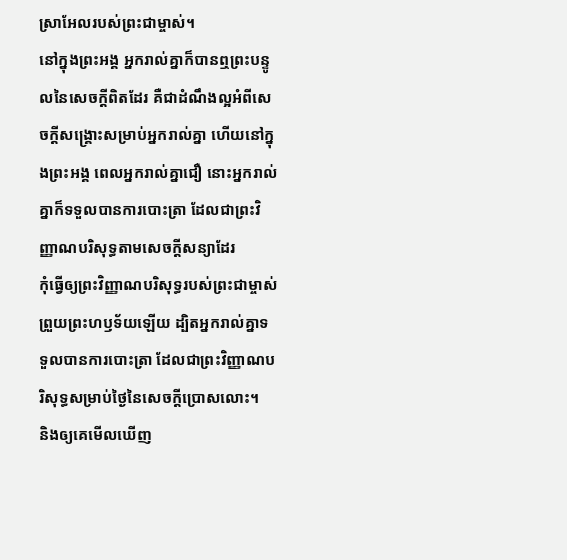ស្រាអែលរបស់ព្រះជាម្ចាស់។
នៅក្នុងព្រះអង្គ អ្នករាល់គ្នាក៏បានឮព្រះបន្ទូលនៃសេចក្ដីពិតដែរ គឺជាដំណឹងល្អអំពីសេចក្ដីសង្គ្រោះសម្រាប់អ្នករាល់គ្នា ហើយនៅក្នុងព្រះអង្គ ពេលអ្នករាល់គ្នាជឿ នោះអ្នករាល់គ្នាក៏ទទួលបានការបោះត្រា ដែលជាព្រះវិញ្ញាណបរិសុទ្ធតាមសេចក្ដីសន្យាដែរ
កុំធ្វើឲ្យព្រះវិញ្ញាណបរិសុទ្ធរបស់ព្រះជាម្ចាស់ព្រួយព្រះហឫទ័យឡើយ ដ្បិតអ្នករាល់គ្នាទទួលបានការបោះត្រា ដែលជាព្រះវិញ្ញាណបរិសុទ្ធសម្រាប់ថ្ងៃនៃសេចក្ដីប្រោសលោះ។
និងឲ្យគេមើលឃើញ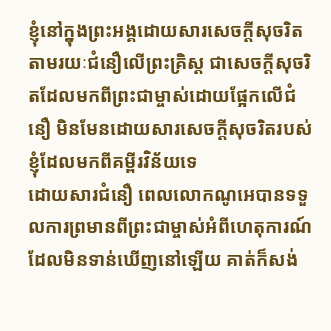ខ្ញុំនៅក្នុងព្រះអង្គដោយសារសេចក្ដីសុចរិតតាមរយៈជំនឿលើព្រះគ្រិស្ដ ជាសេចក្ដីសុចរិតដែលមកពីព្រះជាម្ចាស់ដោយផ្អែកលើជំនឿ មិនមែនដោយសារសេចក្ដីសុចរិតរបស់ខ្ញុំដែលមកពីគម្ពីរវិន័យទេ
ដោយសារជំនឿ ពេលលោកណូអេបានទទួលការព្រមានពីព្រះជាម្ចាស់អំពីហេតុការណ៍ដែលមិនទាន់ឃើញនៅឡើយ គាត់ក៏សង់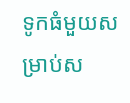ទូកធំមួយសម្រាប់ស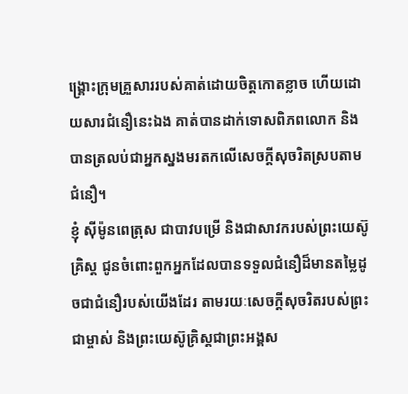ង្គ្រោះក្រុមគ្រួសាររបស់គាត់ដោយចិត្ដកោតខ្លាច ហើយដោយសារជំនឿនេះឯង គាត់បានដាក់ទោសពិភពលោក និងបានត្រលប់ជាអ្នកស្នងមរតកលើសេចក្ដីសុចរិតស្របតាមជំនឿ។
ខ្ញុំ ស៊ីម៉ូនពេត្រុស ជាបាវបម្រើ និងជាសាវករបស់ព្រះយេស៊ូគ្រិស្ដ ជូនចំពោះពួកអ្នកដែលបានទទួលជំនឿដ៏មានតម្លៃដូចជាជំនឿរបស់យើងដែរ តាមរយៈសេចក្ដីសុចរិតរបស់ព្រះជាម្ចាស់ និងព្រះយេស៊ូគ្រិស្ដជាព្រះអង្គស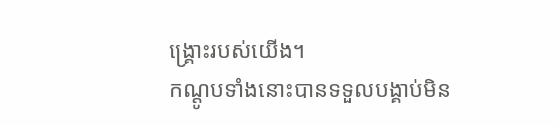ង្គ្រោះរបស់យើង។
កណ្ដូបទាំងនោះបានទទួលបង្គាប់មិន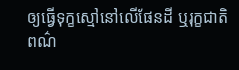ឲ្យធ្វើទុក្ខស្មៅនៅលើផែនដី ឬរុក្ខជាតិពណ៌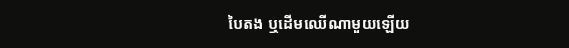បៃតង ឬដើមឈើណាមួយឡើយ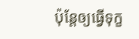ប៉ុន្ដែឲ្យធ្វើទុក្ខ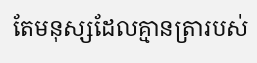តែមនុស្សដែលគ្មានត្រារបស់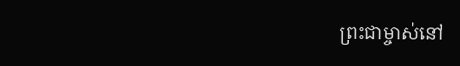ព្រះជាម្ចាស់នៅ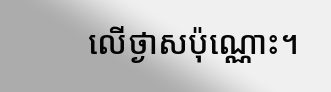លើថ្ងាសប៉ុណ្ណោះ។